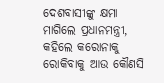ଦେଶବାସୀଙ୍କୁ କ୍ଷମା ମାଗିଲେ ପ୍ରଧାନମନ୍ତ୍ରୀ, କହିଲେ କରୋନାକୁ ରୋକିବାକୁ ଆଉ କୌଣସି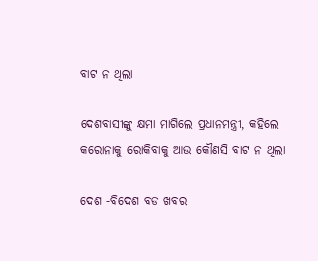ବାଟ ନ ଥିଲା

ଦେଶବାସୀଙ୍କୁ କ୍ଷମା ମାଗିଲେ ପ୍ରଧାନମନ୍ତ୍ରୀ, କହିଲେ କରୋନାକୁ ରୋକିବାକୁ ଆଉ କୌଣସି ବାଟ ନ ଥିଲା

ଦେଶ -ବିଦେଶ ବଡ ଖବର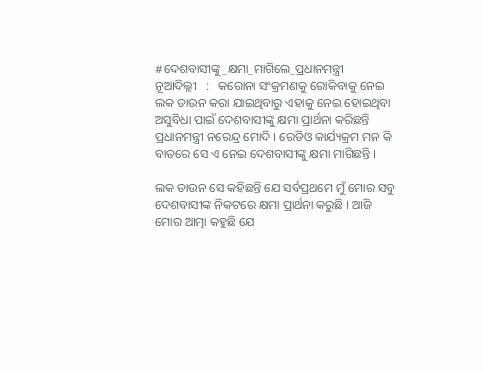#ଦେଶବାସୀଙ୍କୁ_କ୍ଷମା_ମାଗିଲେ_ପ୍ରଧାନମନ୍ତ୍ରୀ      ନୂଆଦିଲ୍ଲୀ   :   କରୋନା ସଂକ୍ରମଣକୁ ରୋକିବାକୁ ନେଇ ଲକ ଡାଉନ କରା ଯାଇଥିବାରୁ ଏହାକୁ ନେଇ ହୋଇଥିବା ଅସୁବିଧା ପାଇଁ ଦେଶବାସୀଙ୍କୁ କ୍ଷମା ପ୍ରାର୍ଥନା କରିଛନ୍ତି ପ୍ରଧାନମନ୍ତ୍ରୀ ନରେନ୍ଦ୍ର ମୋଦି । ରେଡିଓ କାର୍ଯ୍ୟକ୍ରମ ମନ କି ବାତରେ ସେ ଏ ନେଇ ଦେଶବାସୀଙ୍କୁ କ୍ଷମା ମାଗିଛନ୍ତି ।

ଲକ ଡାଉନ ସେ କହିଛନ୍ତି ଯେ ସର୍ବପ୍ରଥମେ ମୁଁ ମୋର ସବୁ ଦେଶବାସୀଙ୍କ ନିକଟରେ କ୍ଷମା ପ୍ରାର୍ଥନା କରୁଛି । ଆଜି ମୋର ଆତ୍ମା କହୁଛି ଯେ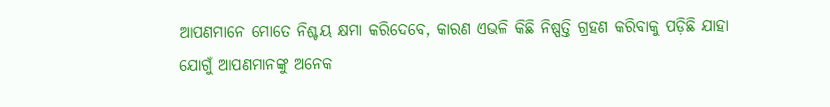ଆପଣମାନେ ମୋତେ ନିଶ୍ଚୟ କ୍ଷମା କରିଦେବେ, କାରଣ ଏଭଳି କିଛି ନିଷ୍ପତ୍ତି ଗ୍ରହଣ କରିବାକୁ ପଡ଼ିଛି ଯାହା ଯୋଗୁଁ ଆପଣମାନଙ୍କୁ ଅନେକ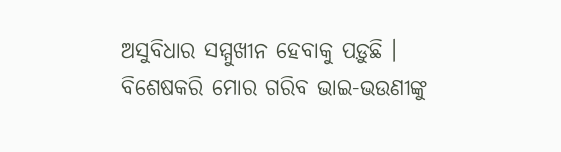ଅସୁବିଧାର ସମ୍ମୁଖୀନ ହେବାକୁ ପଡ଼ୁଛି । ବିଶେଷକରି ମୋର ଗରିବ ଭାଇ-ଭଉଣୀଙ୍କୁ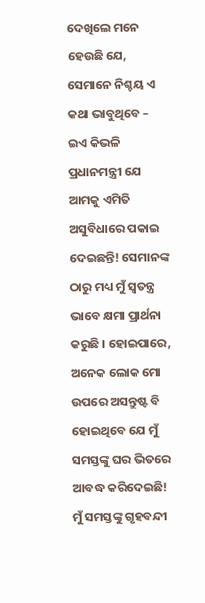ଦେଖିଲେ ମନେ ହେଉଛି ଯେ, ସେମାନେ ନିଶ୍ଚୟ ଏ କଥା ଭାବୁଥିବେ – ଇଏ କିଭଳି ପ୍ରଧାନମନ୍ତ୍ରୀ ଯେ ଆମକୁ ଏମିତି ଅସୁବିଧାରେ ପକାଇ ଦେଇଛନ୍ତି! ସେମାନଙ୍କ ଠାରୁ ମଧ୍ୟ ମୁଁ ସ୍ୱତନ୍ତ୍ର ଭାବେ କ୍ଷମା ପ୍ରାର୍ଥନା କରୁଛି । ହୋଇପାରେ, ଅନେକ ଲୋକ ମୋ ଉପରେ ଅସନ୍ତୁଷ୍ଟ ବି ହୋଇଥିବେ ଯେ ମୁଁ ସମସ୍ତଙ୍କୁ ଘର ଭିତରେ ଆବଦ୍ଧ କରିଦେଇଛି! ମୁଁ ସମସ୍ତଙ୍କୁ ଗୃହବନ୍ଦୀ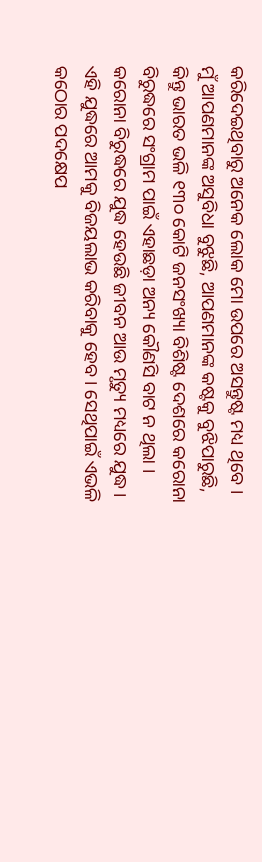କରିଦେଇଥିବାରୁ ଅନେକ ଲୋକ ମୋ ଉପରେ ଅସନ୍ତୁଷ୍ଟ ମଧ୍ୟ ଥିବେ । ମୁଁ ଆପଣମାନଙ୍କ ଅସୁବିଧା ବୁଝୁଛି, ଆପଣମାନଙ୍କ କଷ୍ଟକୁ ବୁଝିପାରୁଛି, କିନ୍ତୁ ଭାରତ ଭଳି ୧୩୦ କୋଟି ଜନସଂଖ୍ୟା ବିଶିଷ୍ଟ ଦେଶରେ କରୋନା ବିରୁଦ୍ଧରେ ସଂଗ୍ରାମ ପାଇଁ ଏହାଛଡ଼ା ଅନ୍ୟ କୌଣସି ବାଟ ନ ଥିଲା । କରୋନା ବିରୁଦ୍ଧରେ ଯୁଦ୍ଧ ହେଉଛି ଜୀବନ ଆଉ ମୃତ୍ୟୁ ମଧ୍ୟରେ ଯୁଦ୍ଧ । ଏହି ଯୁଦ୍ଧରେ ଆମକୁ ବିଜୟଲାଭ କରିବାକୁ ହେବ । ସେଥିପାଇଁ ଏଭଳି କଠୋର ପଦକ୍ଷେପ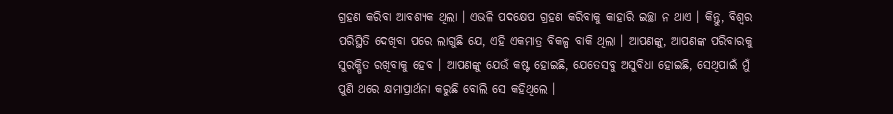ଗ୍ରହଣ କରିବା ଆବଶ୍ୟକ ଥିଲା । ଏଭଳି ପଦକ୍ଷେପ ଗ୍ରହଣ କରିବାକୁ କାହାରି ଇଚ୍ଛା ନ ଥାଏ । କିନ୍ତୁ, ବିଶ୍ୱର ପରିସ୍ଥିତି ଦେଖିବା ପରେ ଲାଗୁଛି ଯେ, ଏହି ଏକମାତ୍ର ବିକଳ୍ପ ବାକି ଥିଲା । ଆପଣଙ୍କୁ, ଆପଣଙ୍କ ପରିବାରକୁ ସୁରକ୍ଷିତ ରଖିବାକୁ ହେବ । ଆପଣଙ୍କୁ ଯେଉଁ କଷ୍ଟ ହୋଇଛି, ଯେତେସବୁ ଅସୁବିଧା ହୋଇଛି, ସେଥିପାଇଁ ମୁଁ ପୁଣି ଥରେ କ୍ଷମାପ୍ରାର୍ଥନା କରୁଛି ବୋଲି ସେ କହିଥିଲେ ।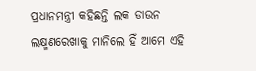ପ୍ରଧାନମନ୍ତ୍ରୀ କହିଛନ୍ତି ଲକ ଡାଉନ ଲକ୍ଷ୍ମଣରେଖାକୁ ମାନିଲେ ହିଁ ଆମେ ଏହି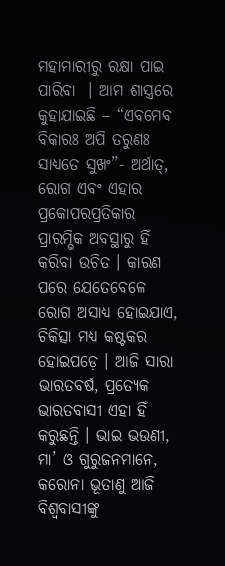ମହାମାରୀରୁ ରକ୍ଷା ପାଇ ପାରିବା  । ଆମ ଶାସ୍ତ୍ରରେ କୁହାଯାଇଛି – “ଏବମେବ ବିକାରଃ ଅପି ତରୁଣଃ ସାଧ୍ୟତେ ସୁଖଂ”- ଅର୍ଥାତ୍, ରୋଗ ଏବଂ ଏହାର ପ୍ରକୋପରପ୍ରତିକାର ପ୍ରାରମ୍ଭିକ ଅବସ୍ଥାରୁ ହିଁ କରିବା ଉଚିତ । କାରଣ ପରେ ଯେତେବେଳେ ରୋଗ ଅସାଧ୍ୟ ହୋଇଯାଏ, ଚିକିତ୍ସା ମଧ୍ୟ କଷ୍ଟକର ହୋଇପଡ଼େ । ଆଜି ସାରା ଭାରତବର୍ଷ, ପ୍ରତ୍ୟେକ ଭାରତବାସୀ ଏହା ହିଁ କରୁଛନ୍ତି । ଭାଇ ଭଉଣୀ, ମା’ ଓ ଗୁରୁଜନମାନେ, କରୋନା ଭୂତାଣୁ ଆଜି ବିଶ୍ୱବାସୀଙ୍କୁ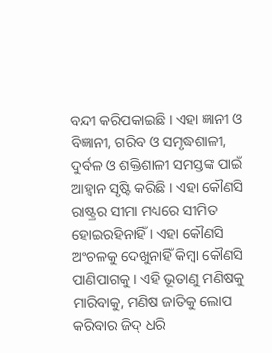ବନ୍ଦୀ କରିପକାଇଛି । ଏହା ଜ୍ଞାନୀ ଓ ବିଜ୍ଞାନୀ, ଗରିବ ଓ ସମୃଦ୍ଧଶାଳୀ, ଦୁର୍ବଳ ଓ ଶକ୍ତିଶାଳୀ ସମସ୍ତଙ୍କ ପାଇଁ ଆହ୍ୱାନ ସୃଷ୍ଟି କରିଛି । ଏହା କୌଣସି ରାଷ୍ଟ୍ରର ସୀମା ମଧ୍ୟରେ ସୀମିତ ହୋଇରହିନାହିଁ । ଏହା କୌଣସି ଅଂଚଳକୁ ଦେଖୁନାହିଁ କିମ୍ବା କୌଣସି ପାଣିପାଗକୁ । ଏହି ଭୂତାଣୁ ମଣିଷକୁ ମାରିବାକୁ, ମଣିଷ ଜାତିକୁ ଲୋପ କରିବାର ଜିଦ୍ ଧରି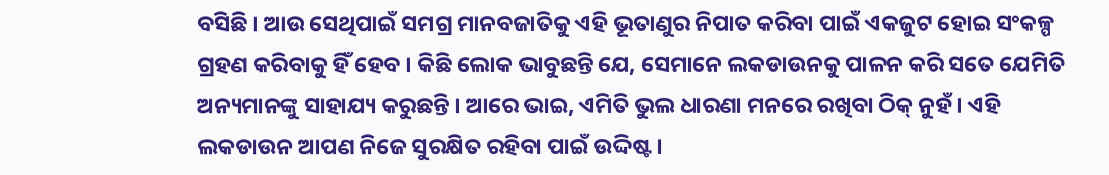ବସିଛି । ଆଉ ସେଥିପାଇଁ ସମଗ୍ର ମାନବଜାତିକୁ ଏହି ଭୂତାଣୁର ନିପାତ କରିବା ପାଇଁ ଏକଜୁଟ ହୋଇ ସଂକଳ୍ପ ଗ୍ରହଣ କରିବାକୁ ହିଁ ହେବ । କିଛି ଲୋକ ଭାବୁଛନ୍ତି ଯେ, ସେମାନେ ଲକଡାଉନକୁ ପାଳନ କରି ସତେ ଯେମିତି ଅନ୍ୟମାନଙ୍କୁ ସାହାଯ୍ୟ କରୁଛନ୍ତି । ଆରେ ଭାଇ, ଏମିତି ଭୁଲ ଧାରଣା ମନରେ ରଖିବା ଠିକ୍ ନୁହଁ । ଏହି ଲକଡାଉନ ଆପଣ ନିଜେ ସୁରକ୍ଷିତ ରହିବା ପାଇଁ ଉଦ୍ଦିଷ୍ଟ ।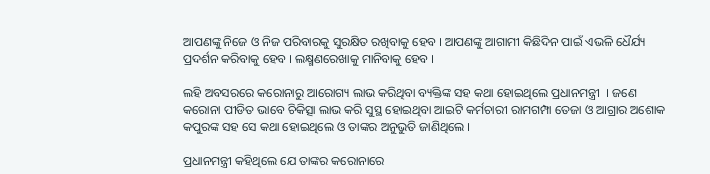ଆପଣଙ୍କୁ ନିଜେ ଓ ନିଜ ପରିବାରକୁ ସୁରକ୍ଷିତ ରଖିବାକୁ ହେବ । ଆପଣଙ୍କୁ ଆଗାମୀ କିଛିଦିନ ପାଇଁ ଏଭଳି ଧୈର୍ଯ୍ୟ ପ୍ରଦର୍ଶନ କରିବାକୁ ହେବ । ଲକ୍ଷ୍ମଣରେଖାକୁ ମାନିବାକୁ ହେବ ।

ଲହି ଅବସରରେ କରୋନାରୁ ଆରୋଗ୍ୟ ଲାଭ କରିଥିବା ବ୍ୟକ୍ତିଙ୍କ ସହ କଥା ହୋଇଥିଲେ ପ୍ରଧାନମନ୍ତ୍ରୀ  । ଜଣେ କରୋନା ପୀଡିତ ଭାବେ ଚିକିତ୍ସା ଲାଭ କରି ସୁସ୍ଥ ହୋଇଥିବା ଆଇଟି କର୍ମଚାରୀ ରାମଗମ୍ପା ତେଜା ଓ ଆଗ୍ରାର ଅଶୋକ କପୁରଙ୍କ ସହ ସେ କଥା ହୋଇଥିଲେ ଓ ତାଙ୍କର ଅନୁଭୁତି ଜାଣିଥିଲେ ।

ପ୍ରଧାନମନ୍ତ୍ରୀ କହିଥିଲେ ଯେ ତାଙ୍କର କରୋନାରେ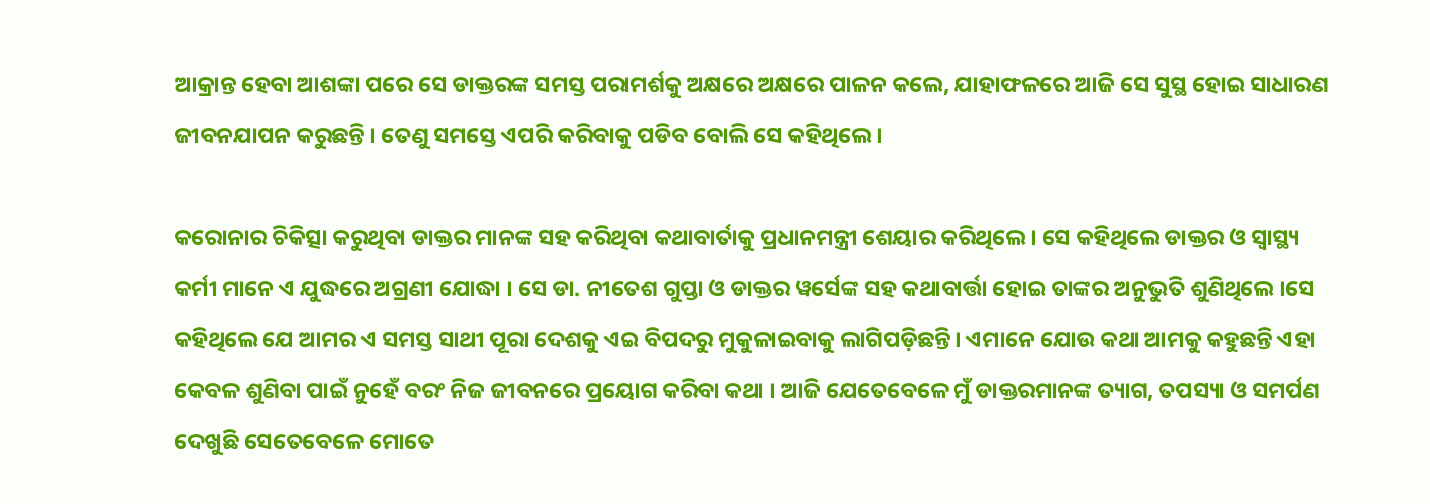ଆକ୍ରାନ୍ତ ହେବା ଆଶଙ୍କା ପରେ ସେ ଡାକ୍ତରଙ୍କ ସମସ୍ତ ପରାମର୍ଶକୁ ଅକ୍ଷରେ ଅକ୍ଷରେ ପାଳନ କଲେ, ଯାହାଫଳରେ ଆଜି ସେ ସୁସ୍ଥ ହୋଇ ସାଧାରଣ ଜୀବନଯାପନ କରୁଛନ୍ତି । ତେଣୁ ସମସ୍ତେ ଏପରି କରିବାକୁ ପଡିବ ବୋଲି ସେ କହିଥିଲେ ।

କରୋନାର ଚିକିତ୍ସା କରୁଥିବା ଡାକ୍ତର ମାନଙ୍କ ସହ କରିଥିବା କଥାବାର୍ତାକୁ ପ୍ରଧାନମନ୍ତ୍ରୀ ଶେୟାର କରିଥିଲେ । ସେ କହିଥିଲେ ଡାକ୍ତର ଓ ସ୍ୱାସ୍ଥ୍ୟ କର୍ମୀ ମାନେ ଏ ଯୁଦ୍ଧରେ ଅଗ୍ରଣୀ ଯୋଦ୍ଧା । ସେ ଡା. ନୀତେଶ ଗୁପ୍ତା ଓ ଡାକ୍ତର ୱର୍ସେଙ୍କ ସହ କଥାବାର୍ତ୍ତା ହୋଇ ତାଙ୍କର ଅନୁଭୁତି ଶୁଣିଥିଲେ ।ସେ କହିଥିଲେ ଯେ ଆମର ଏ ସମସ୍ତ ସାଥୀ ପୂରା ଦେଶକୁ ଏଇ ବିପଦରୁ ମୁକୁଳାଇବାକୁ ଲାଗିପଡ଼ିଛନ୍ତି । ଏମାନେ ଯୋଉ କଥା ଆମକୁ କହୁଛନ୍ତି ଏହା କେବଳ ଶୁଣିବା ପାଇଁ ନୁହେଁ ବରଂ ନିଜ ଜୀବନରେ ପ୍ରୟୋଗ କରିବା କଥା । ଆଜି ଯେତେବେଳେ ମୁଁ ଡାକ୍ତରମାନଙ୍କ ତ୍ୟାଗ, ତପସ୍ୟା ଓ ସମର୍ପଣ ଦେଖୁଛି ସେତେବେଳେ ମୋତେ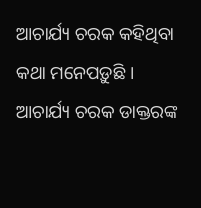ଆଚାର୍ଯ୍ୟ ଚରକ କହିଥିବା କଥା ମନେପଡ଼ୁଛି । ଆଚାର୍ଯ୍ୟ ଚରକ ଡାକ୍ତରଙ୍କ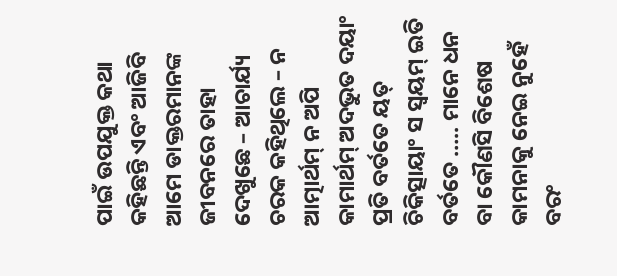ପାଇଁ ଉପଯୁକ୍ତ କଥା କହିଛନ୍ତି ଏବଂ ଆଜିବି ଆମେ ଡାକ୍ତରମାନଙ୍କ ଜୀବନରେ ତାହା ଦେଖୁଛେ – ଆଚାର୍ଯ୍ୟ ଚରକ କହିଥିଲେ – ନ ଆତ୍ମାର୍ଥମ୍ ନ ଅପି କାମାର୍ଥମ୍ ଅଦଭୁତ ଦୟାଂ ପ୍ରତି ବର୍ତତେ ୟତ୍ ଚିକିତ୍ସାୟାଂ ସ ସ୍ୱୟମ୍ ଇତି ବର୍ତତେ ….. ମାନେ ଧନ ବା କୌଣସି ବିଶେଷ କାମନାକୁ ନେଇ ନୁହେଁ ବରଂ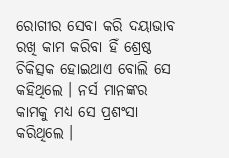ରୋଗୀର ସେବା କରି ଦୟାଭାବ ରଖି କାମ କରିବା ହିଁ ଶ୍ରେଷ୍ଠ ଚିକିତ୍ସକ ହୋଇଥାଏ ବୋଲି ସେ କହିଥିଲେ । ନର୍ସ ମାନଙ୍କର କାମକୁ ମଧ୍ୟ ସେ ପ୍ରଶଂସା କରିଥିଲେ ।